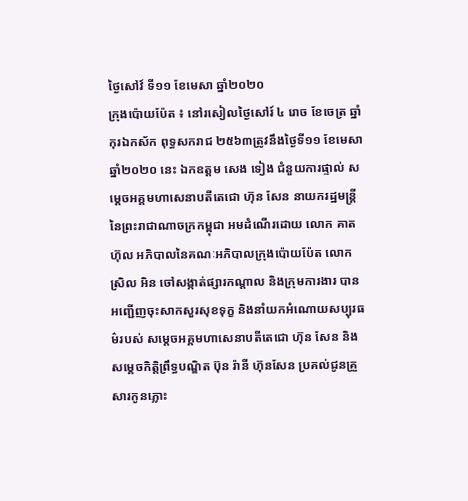ថ្ងៃសៅវ៍ ទី១១ ខែមេសា ឆ្នាំ២០២០
ក្រុងប៉ោយប៉ែត ៖ នៅរសៀលថ្ងៃសៅរ៍ ៤ រោច ខែចេត្រ ឆ្នាំកុរឯកស័ក ពុទ្ធសករាជ ២៥៦៣ត្រូវនឹងថ្ងៃទី១១ ខែមេសា ឆ្នាំ២០២០ នេះ ឯកឧត្តម សេង ទៀង ជំនួយការផ្ទាល់ សម្ដេចអគ្គមហាសេនាបតីតេជោ ហ៊ុន សែន នាយករដ្ឋមន្ត្រីនៃព្រះរាជាណាចក្រកម្ពុជា អមដំណើរដោយ លោក គាត ហ៊ុល អភិបាលនៃគណៈអភិបាលក្រុងប៉ោយប៉ែត លោក ស្រិល អិន ចៅសង្កាត់ផ្សារកណ្ដាល និងក្រុមការងារ បានអញ្ជើញចុះសាកសួរសុខទុក្ខ និងនាំយកអំណោយសប្បុរធម៌របស់ សម្ដេចអគ្គមហាសេនាបតីតេជោ ហ៊ុន សែន និងសម្តេចកិត្តិព្រឹទ្ធបណ្ឌិត ប៊ុន រ៉ានី ហ៊ុនសែន ប្រគល់ជូនគ្រួសារកូនភ្លោះ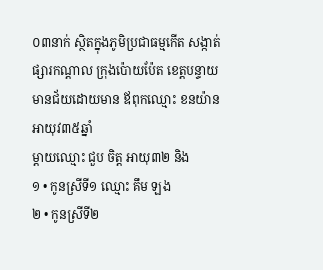០៣នាក់ ស្ថិតក្នុងភូមិប្រជាធម្មកើត សង្កាត់ផ្សារកណ្ដាល ក្រុងប៉ោយប៉ែត ខេត្តបន្ទាយមានជ័យដោយមាន ឪពុកឈ្មោះ ខនយ៉ាន អាយុវ៣៥ឆ្នាំ
ម្ដាយឈ្មោះ ជួប ចិត្ត អាយុ៣២ និង
១ • កូនស្រីទី១ ឈ្មោះ គឹម ឡង
២ • កូនស្រីទី២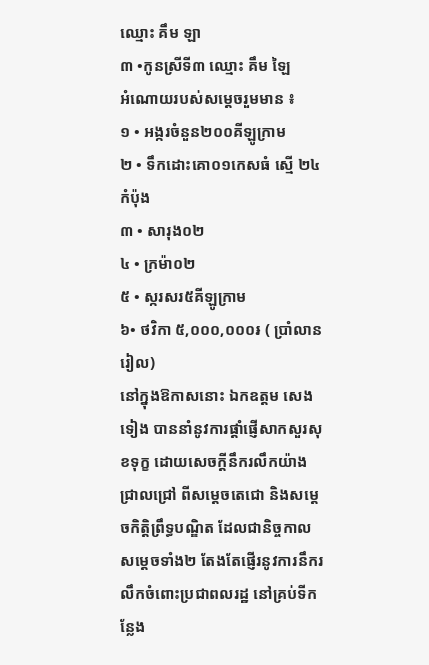ឈ្មោះ គឹម ឡា
៣ •កូនស្រីទី៣ ឈ្មោះ គឹម ឡៃ
អំណោយរបស់សម្តេចរួមមាន ៖
១ • អង្ករចំនួន២០០គីឡូក្រាម
២ • ទឹកដោះគោ០១កេសធំ ស្មើ ២៤កំប៉ុង
៣ • សារុង០២
៤ • ក្រម៉ា០២
៥ • ស្ករសរ៥គីឡូក្រាម
៦• ថវិកា ៥,០០០,០០០៛ ( ប្រាំលានរៀល)
នៅក្នុងឱកាសនោះ ឯកឧត្តម សេង ទៀង បាននាំនូវការផ្តាំផ្ញើសាកសួរសុខទុក្ខ ដោយសេចក្តីនឹករលឹកយ៉ាងជ្រាលជ្រៅ ពីសម្តេចតេជោ និងសម្តេចកិត្តិព្រឹទ្ធបណ្ឌិត ដែលជានិច្ចកាលសម្តេចទាំង២ តែងតែផ្ញើរនូវការនឹករលឹកចំពោះប្រជាពលរដ្ឋ នៅគ្រប់ទីកន្លែង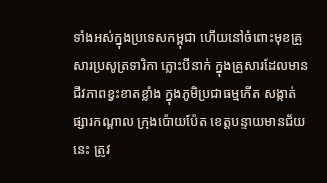ទាំងអស់ក្នុងប្រទេសកម្ពុជា ហើយនៅចំពោះមុខគ្រួសារប្រសូត្រទារិកា ភ្លោះបីនាក់ ក្នុងគ្រួសារដែលមានជីវភាពខ្វះខាតខ្លាំង ក្នុងភូមិប្រជាធម្មកើត សង្កាត់ផ្សារកណ្ដាល ក្រុងប៉ោយប៉ែត ខេត្តបន្ទាយមានជ័យ នេះ ត្រូវ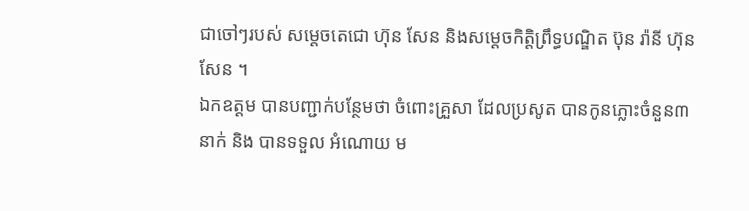ជាចៅៗរបស់ សម្តេចតេជោ ហ៊ុន សែន និងសម្តេចកិត្តិព្រឹទ្ធបណ្ឌិត ប៊ុន រ៉ានី ហ៊ុនសែន ។
ឯកឧត្ដម បានបញ្ជាក់បន្ថែមថា ចំពោះគ្រួសា ដែលប្រសូត បានកូនភ្លោះចំនួន៣នាក់ និង បានទទួល អំណោយ ម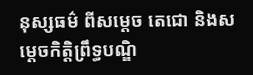នុស្សធម៌ ពីសម្ដេច តេជោ និងសម្តេចកិត្តិព្រឹទ្ធបណ្ឌិ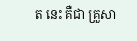ត នេះ គឺជា គ្រួសា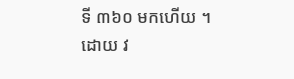ទី ៣៦០ មកហើយ ។ ដោយ វ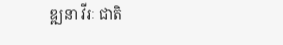ឌ្ឍនា វីរៈ ជាតិ